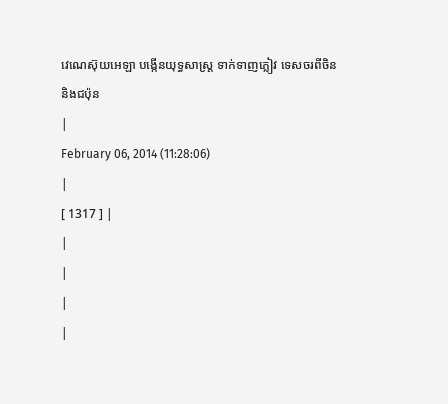វេណេស៊ុយអេឡា បង្កើនយុទ្ធសាស្រ្ត ទាក់ទាញភ្លៀវ ទេសចរពីចិន និងជប៉ុន
|
February 06, 2014 (11:28:06)
|
[ 1317 ] |
|
|
|
|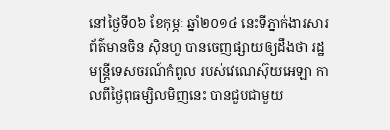នៅថ្ងៃទី០៦ ខែកុម្ភៈ ឆ្នាំ២០១៤ នេះទីភ្នាក់ងារសារព័ត៌មានចិន ស៊ិនហួ បានចេញផ្សាយឲ្យដឹងថា រដ្ឋមន្រ្តីទេសចរណ៍កំពូល របស់វេណេស៊ុយអេឡា កាលពីថ្ងៃពុធម្សិលមិញនេះ បានជួបជាមួយ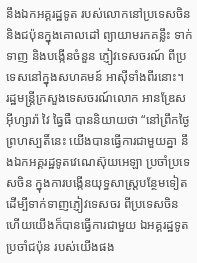នឹងឯកអគ្គរដ្ឋទូត របស់លោកនៅប្រទេសចិន និងជប៉ុនក្នុងគោលដៅ ព្យាយាមរកគន្លឹះ ទាក់ទាញ និងបង្កើនចំនួន ភ្ញៀវទេសចរណ៍ ពីប្រទេសនៅក្នុងសហគមន៍ អាស៊ីទាំងពីរនោះ។
រដ្ឋមន្រ្តីក្រសួងទេសចរណ៍លោក អានឌ្រែស អ៊ីហ្សារ៉ា វៃ ធ្វៃធឺ បាននិយាយថា “នៅព្រឹកថ្ងៃព្រហស្បតិ៍នេះ យើងបានធ្វើការជាមួយគ្នា នឹងឯកអគ្គរដ្ឋទូតវេណេស៊ុយអេឡា ប្រចាំប្រទេសចិន ក្នុងការបង្កើនយុទ្ធសាស្រ្តបន្ថែមទៀត ដើម្បីទាក់ទាញភ្ញៀវទេសចរ ពីប្រទេសចិន ហើយយើងក៏បានធ្វើការជាមួយ ឯអគ្គរដ្ឋទូតប្រចាំជប៉ុន របស់យើងផង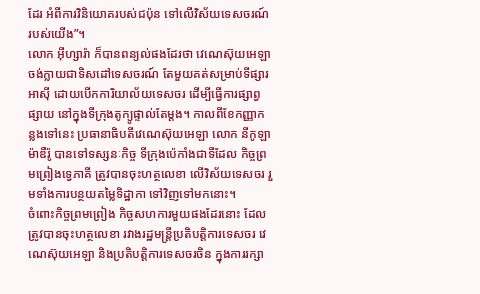ដែរ អំពីការវិនិយោគរបស់ជប៉ុន ទៅលើវិស័យទេសចរណ៍ របស់យើង”។
លោក អ៊ីហ្សារ៉ា ក៏បានពន្យល់ផងដែរថា វេណេស៊ុយអេឡា ចង់ក្លាយជាទិសដៅទេសចរណ៍ តែមួយគត់សម្រាប់ទីផ្សារ អាស៊ី ដោយបើកការិយាល័យទេសចរ ដើម្បីធ្វើការផ្សាព្វផ្សាយ នៅក្នុងទីក្រុងតូក្យូផ្ទាល់តែម្តង។ កាលពីខែកញ្ញាកន្លងទៅនេះ ប្រធានាធិបតីវេណេស៊ុយអេឡា លោក នីកូឡា ម៉ាឌឺរ៉ូ បានទៅទស្សនៈកិច្ច ទីក្រុងប៉េកាំងជាទីដែល កិច្ចព្រមព្រៀងទ្វេភាគី ត្រូវបានចុះហត្ថលេខា លើវិស័យទេសចរ រួមទាំងការបន្ថយតម្លៃទិដ្ឋាកា ទៅវិញទៅមកនោះ។
ចំពោះកិច្ចព្រមព្រៀង កិច្ចសហការមួយផងដែរនោះ ដែលត្រូវបានចុះហត្ថលេខា រវាងរដ្ឋមន្រ្តីប្រតិបត្តិការទេសចរ វេណេស៊ុយអេឡា និងប្រតិបត្ដិការទេសចរចិន ក្នុងការរក្សា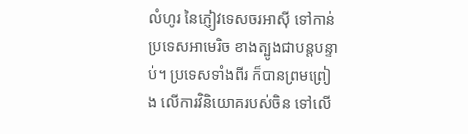លំហូរ នៃភ្ញៀវទេសចរអាស៊ី ទៅកាន់ប្រទេសអាមេរិច ខាងត្បូងជាបន្ដបន្ទាប់។ ប្រទេសទាំងពីរ ក៏បានព្រមព្រៀង លើការវិនិយោគរបស់ចិន ទៅលើ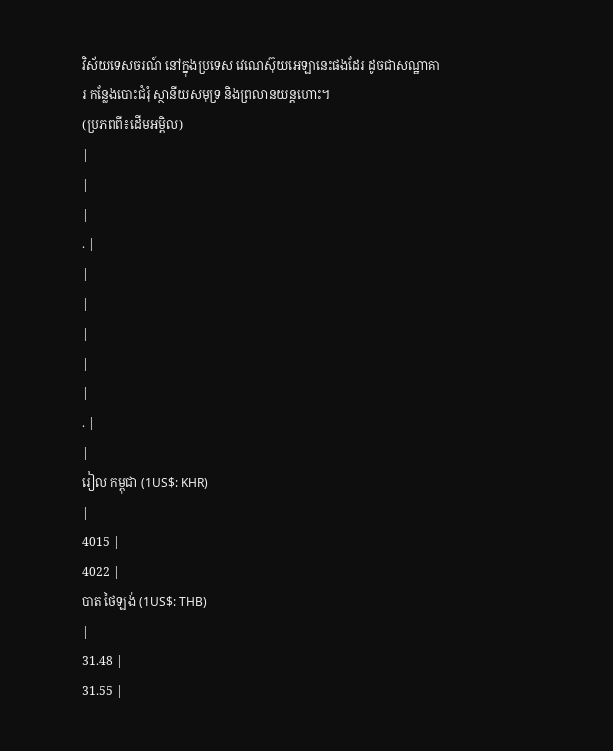វិស័យទេសចរណ៍ នៅក្នុងប្រទេស វេណេស៊ុយអេឡានេះផងដែរ ដូចជាសណ្ឋាគារ កន្លែងបោះជំរុំ ស្ថានីយសមុទ្រ និងព្រលានយន្តហោះ។
(ប្រភពពី៖ដើមអម្ពិល)
|
|
|
. |
|
|
|
|
|
. |
|
រៀល កម្ពុជា (1US$: KHR)
|
4015 |
4022 |
បាត ថៃឡង់ (1US$: THB)
|
31.48 |
31.55 |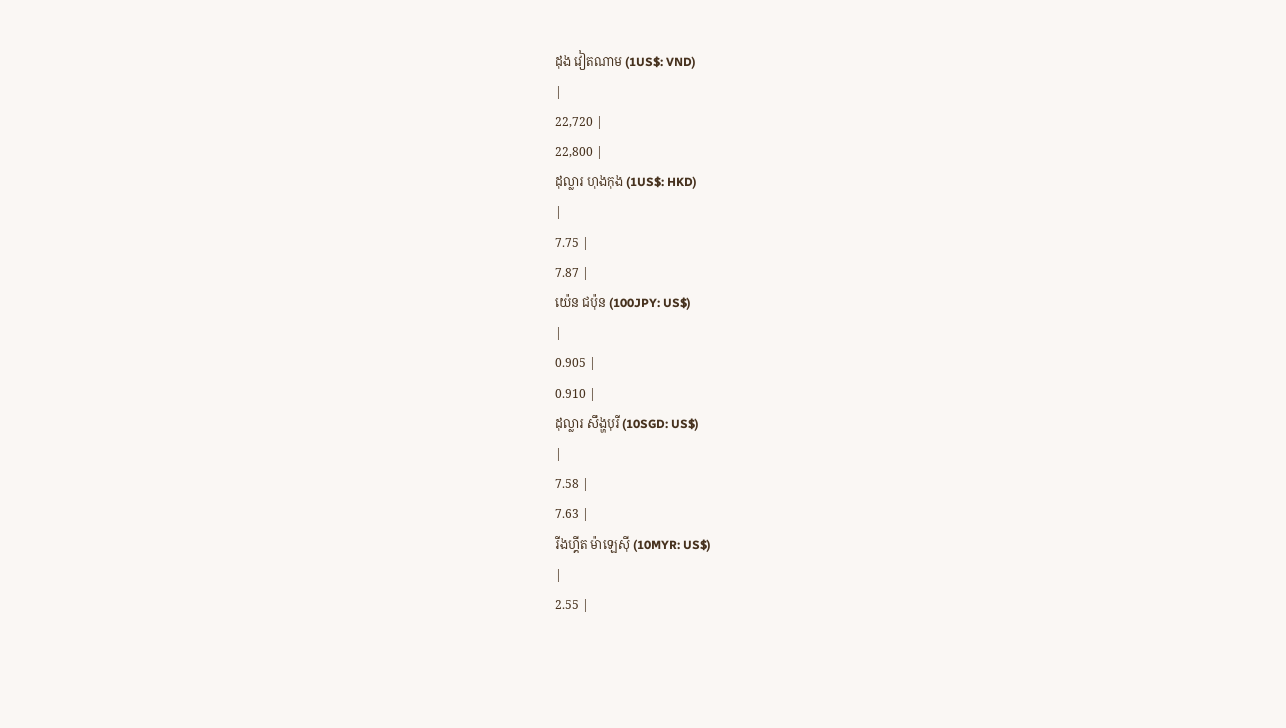ដុង វៀតណាម (1US$: VND)
|
22,720 |
22,800 |
ដុល្លារ ហុងកុង (1US$: HKD)
|
7.75 |
7.87 |
យ៉េន ជប៉ុន (100JPY: US$)
|
0.905 |
0.910 |
ដុល្លារ សឹង្ហបុរី (10SGD: US$)
|
7.58 |
7.63 |
រីងហ្គីត ម៉ាឡេស៊ី (10MYR: US$)
|
2.55 |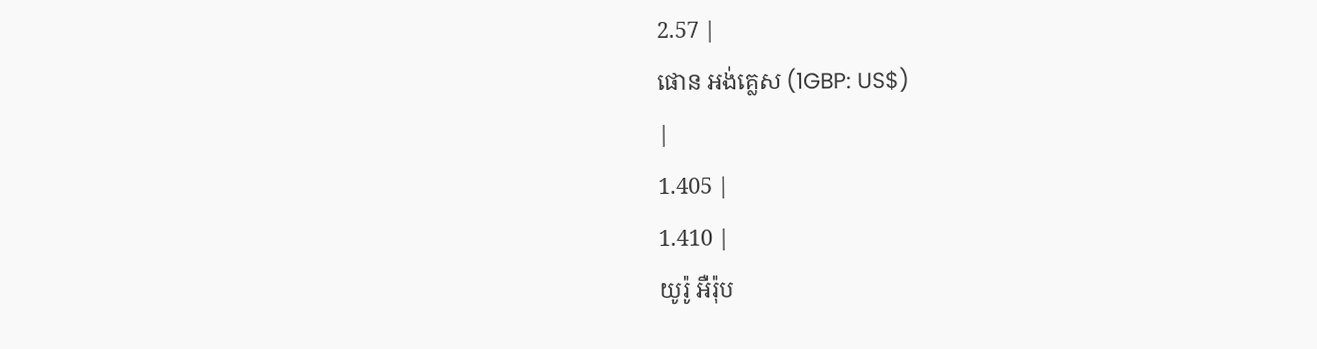2.57 |
ផោន អង់គ្លេស (1GBP: US$)
|
1.405 |
1.410 |
យូរ៉ូ អឺរ៉ុប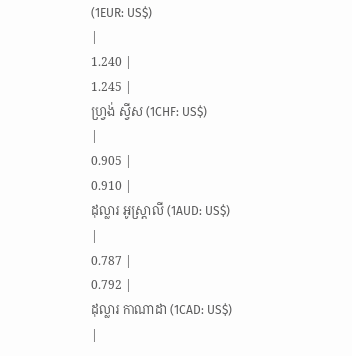(1EUR: US$)
|
1.240 |
1.245 |
ហ្វ្រង់ ស្វីស (1CHF: US$)
|
0.905 |
0.910 |
ដុល្លារ អូស្ត្រាលី (1AUD: US$)
|
0.787 |
0.792 |
ដុល្លារ កាណាដា (1CAD: US$)
|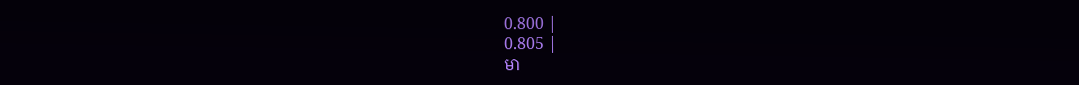0.800 |
0.805 |
មា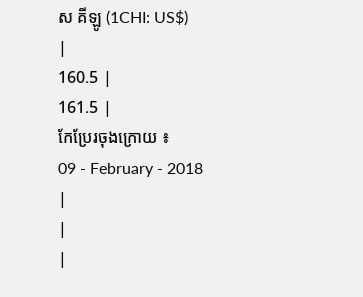ស គីឡូ (1CHI: US$)
|
160.5 |
161.5 |
កែប្រែរចុងក្រោយ ៖
09 - February - 2018
|
|
|